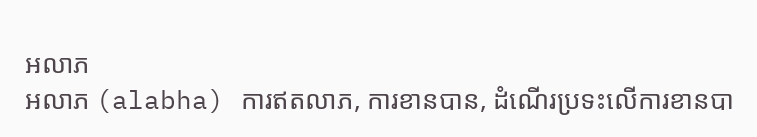អលាភ
អលាភ (alabha) ការឥតលាភ, ការខានបាន, ដំណើរប្រទះលើការខានបា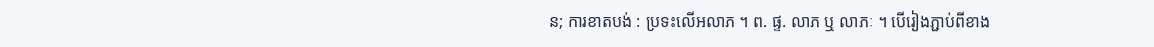ន; ការខាតបង់ : ប្រទះលើអលាភ ។ ព. ផ្ទ. លាភ ឬ លាភៈ ។ បើរៀងភ្ជាប់ពីខាង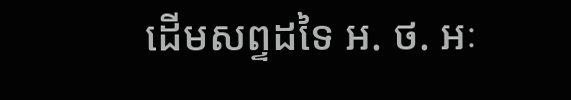ដើមសព្ទដទៃ អ. ថ. អៈ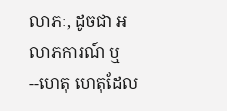លាភៈ, ដូចជា អលាភការណ៍ ឬ --ហេតុ ហេតុដែល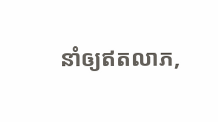នាំឲ្យឥតលាភ,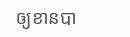ឲ្យខានបា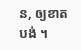ន, ឲ្យខាតបង់ ។